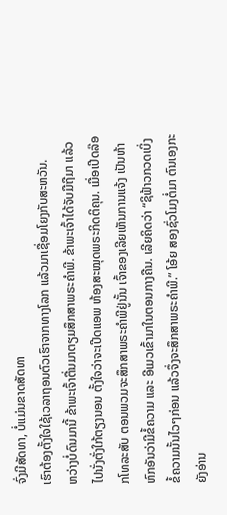ຈົ່ງມີສັດທາ, ບໍ່ແມ່ນຂາດສັດທາ
ເຮົາຕ້ອງຕັ້ງໃຈໃຊ້ເວລາຖອນຕົວເຮົາຈາກທາງໂລກ ແລ້ວມາເຊື່ອມໂຍງກັບສະຫວັນ.
ຫວ່າງບໍ່ດົນມານີ້ ຂ້າພະເຈົ້າຕື່ນມາຕຽມສຶກສາພຣະຄຳພີ. ຂ້າພະເຈົ້າໄດ້ຈັບມືຖືມາ ແລ້ວໄປນັ່ງຕັ່ງໃກ້ຕຽງນອນ ຕັ້ງໃຈວ່າຈະເປີດແອພ ຫ້ອງສະໝຸດພຣະກິດຕິຄຸນ. ເມື່ອເປີດລ໊ອກໂທລະສັບ ຕອນພວມຈະສຶກສາພຣະຄຳພີຢູ່ນັ້ນ ເຈົ້າຂອງເລີຍເຫັນການແຈ້ງ ເປັນຫ້າຫົກອັນວ່າມີຂໍ້ຄວາມ ແລະ ອີເມວເຂົ້າມາໃນຕອນກາງຄືນ. ເລີຍຄິດວ່າ “ຊິຟ້າວກວດເບິ່ງຂໍ້ຄວາມນັ້ນໄວໆກ່ອນ ແລ້ວຈຶ່ງຈະສຶກສາພຣະຄຳພີ.” ໂອ້ຍ ສອງຊົ່ວໂມງຕໍ່ມາ ຕົນເອງກະຍັງອ່ານ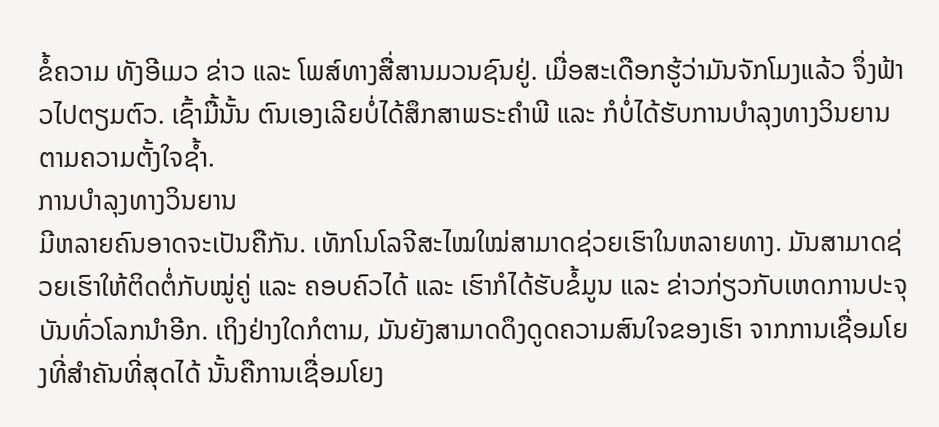ຂໍ້ຄວາມ ທັງອີເມວ ຂ່າວ ແລະ ໂພສ໌ທາງສື່ສານມວນຊົນຢູ່. ເມື່ອສະເດືອກຮູ້ວ່າມັນຈັກໂມງແລ້ວ ຈຶ່ງຟ້າວໄປຕຽມຕົວ. ເຊົ້າມື້ນັ້ນ ຕົນເອງເລີຍບໍ່ໄດ້ສຶກສາພຣະຄຳພີ ແລະ ກໍບໍ່ໄດ້ຮັບການບຳລຸງທາງວິນຍານຕາມຄວາມຕັ້ງໃຈຊ້ຳ.
ການບຳລຸງທາງວິນຍານ
ມີຫລາຍຄົນອາດຈະເປັນຄືກັນ. ເທັກໂນໂລຈີສະໄໝໃໝ່ສາມາດຊ່ວຍເຮົາໃນຫລາຍທາງ. ມັນສາມາດຊ່ວຍເຮົາໃຫ້ຕິດຕໍ່ກັບໝູ່ຄູ່ ແລະ ຄອບຄົວໄດ້ ແລະ ເຮົາກໍໄດ້ຮັບຂໍ້ມູນ ແລະ ຂ່າວກ່ຽວກັບເຫດການປະຈຸບັນທົ່ວໂລກນຳອີກ. ເຖິງຢ່າງໃດກໍຕາມ, ມັນຍັງສາມາດດຶງດູດຄວາມສົນໃຈຂອງເຮົາ ຈາກການເຊື່ອມໂຍງທີ່ສຳຄັນທີ່ສຸດໄດ້ ນັ້ນຄືການເຊື່ອມໂຍງ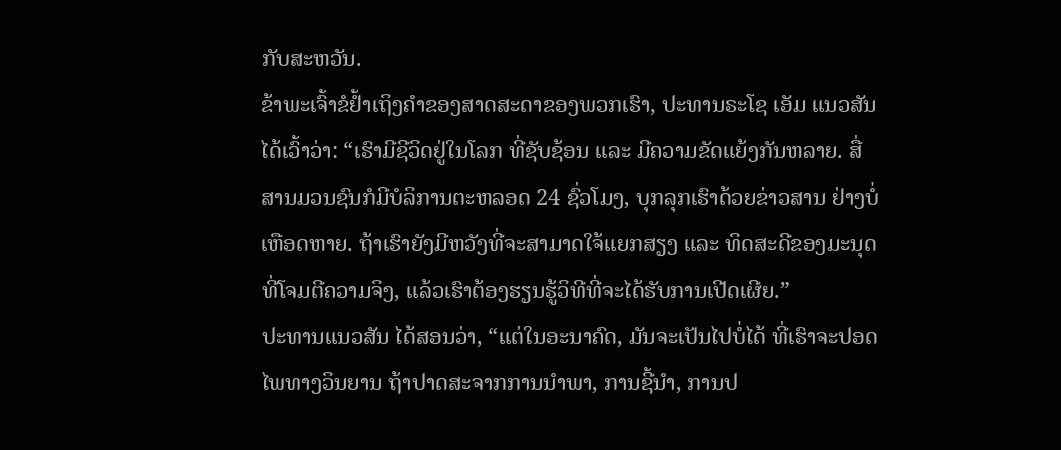ກັບສະຫວັນ.
ຂ້າພະເຈົ້າຂໍຢ້ຳເຖິງຄຳຂອງສາດສະດາຂອງພວກເຮົາ, ປະທານຣະໂຊ ເອັມ ແນວສັນ ໄດ້ເວົ້າວ່າ: “ເຮົາມີຊີວິດຢູ່ໃນໂລກ ທີ່ຊັບຊ້ອນ ແລະ ມີຄວາມຂັດແຍ້ງກັນຫລາຍ. ສື່ສານມວນຊົນກໍມີບໍລິການຕະຫລອດ 24 ຊົ່ວໂມງ, ບຸກລຸກເຮົາດ້ວຍຂ່າວສານ ຢ່າງບໍ່ເຫືອດຫາຍ. ຖ້າເຮົາຍັງມີຫວັງທີ່ຈະສາມາດໃຈ້ແຍກສຽງ ແລະ ທິດສະດີຂອງມະນຸດ ທີ່ໂຈມຕີຄວາມຈິງ, ແລ້ວເຮົາຕ້ອງຮຽນຮູ້ວິທີທີ່ຈະໄດ້ຮັບການເປີດເຜີຍ.”
ປະທານແນວສັນ ໄດ້ສອນວ່າ, “ແຕ່ໃນອະນາຄົດ, ມັນຈະເປັນໄປບໍ່ໄດ້ ທີ່ເຮົາຈະປອດໄພທາງວິນຍານ ຖ້າປາດສະຈາກການນຳພາ, ການຊີ້ນຳ, ການປ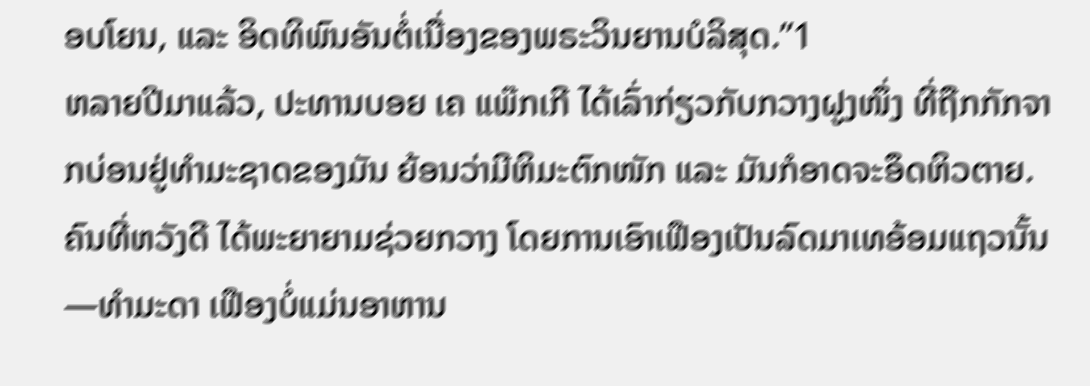ອບໂຍນ, ແລະ ອິດທິພົນອັນຕໍ່ເນື່ອງຂອງພຣະວິນຍານບໍລິສຸດ.”1
ຫລາຍປີມາແລ້ວ, ປະທານບອຍ ເຄ ແພ໊ກເກີ ໄດ້ເລົ່າກ່ຽວກັບກວາງຝູງໜຶ່ງ ທີ່ຖືກກັກຈາກບ່ອນຢູ່ທຳມະຊາດຂອງມັນ ຍ້ອນວ່າມີຫິມະຕົກໜັກ ແລະ ມັນກໍອາດຈະອຶດຫິວຕາຍ. ຄົນທີ່ຫວັງດີ ໄດ້ພະຍາຍາມຊ່ວຍກວາງ ໂດຍການເອົາເຟືອງເປັນລົດມາເທອ້ອມແຖວນັ້ນ—ທຳມະດາ ເຟືອງບໍ່ແມ່ນອາຫານ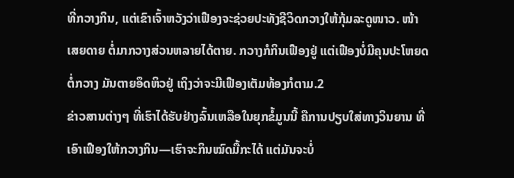ທີ່ກວາງກິນ, ແຕ່ເຂົາເຈົ້າຫວັງວ່າເຟືອງຈະຊ່ວຍປະທັງຊີວິດກວາງໃຫ້ກຸ້ມລະດູໜາວ. ໜ້າເສຍດາຍ ຕໍ່ມາກວາງສ່ວນຫລາຍໄດ້ຕາຍ. ກວາງກໍກິນເຟືອງຢູ່ ແຕ່ເຟືອງບໍ່ມີຄຸນປະໂຫຍດຕໍ່ກວາງ ມັນຕາຍອຶດຫິວຢູ່ ເຖິງວ່າຈະມີເຟືອງເຕັມທ້ອງກໍຕາມ.2
ຂ່າວສານຕ່າງໆ ທີ່ເຮົາໄດ້ຮັບຢ່າງລົ້ນເຫລືອໃນຍຸກຂໍ້ມູນນີ້ ຄືການປຽບໃສ່ທາງວິນຍານ ທີ່ເອົາເຟືອງໃຫ້ກວາງກິນ—ເຮົາຈະກິນໝົດມື້ກະໄດ້ ແຕ່ມັນຈະບໍ່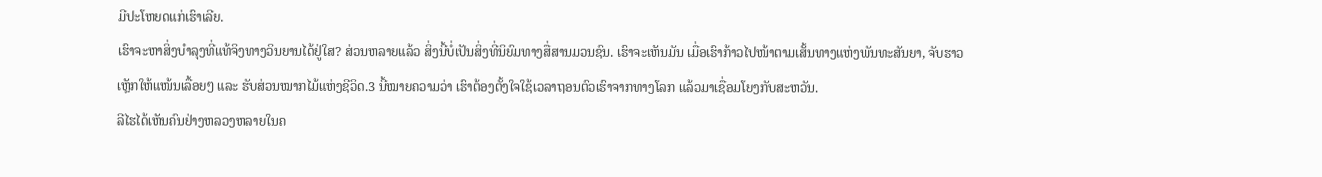ມີປະໂຫຍດແກ່ເຮົາເລີຍ.
ເຮົາຈະຫາສິ່ງບຳລຸງທີ່ແທ້ຈິງທາງວິນຍານໄດ້ຢູ່ໃສ? ສ່ວນຫລາຍແລ້ວ ສິ່ງນີ້ບໍ່ເປັນສິ່ງທີ່ນິຍົມທາງສື່ສານມວນຊົນ. ເຮົາຈະເຫັນມັນ ເມື່ອເຮົາກ້າວໄປໜ້າຕາມເສັ້ນທາງແຫ່ງພັນທະສັນຍາ, ຈັບຮາວເຫຼັກໃຫ້ແໜ້ນເລື້ອຍໆ ແລະ ຮັບສ່ວນໝາກໄມ້ແຫ່ງຊີວິດ.3 ນີ້ໝາຍຄວາມວ່າ ເຮົາຕ້ອງຕັ້ງໃຈໃຊ້ເວລາຖອນຕົວເຮົາຈາກທາງໂລກ ແລ້ວມາເຊື່ອມໂຍງກັບສະຫວັນ.
ລີໄຮໄດ້ເຫັນຄົນຢ່າງຫລວງຫລາຍໃນຄ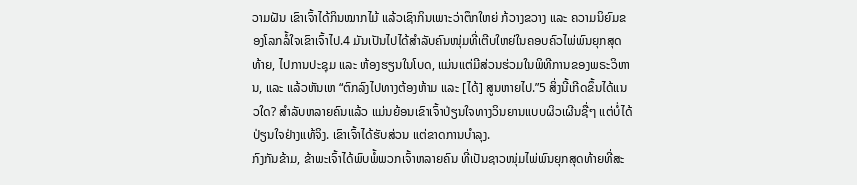ວາມຝັນ ເຂົາເຈົ້າໄດ້ກິນໝາກໄມ້ ແລ້ວເຊົາກິນເພາະວ່າຕຶກໃຫຍ່ ກ້ວາງຂວາງ ແລະ ຄວາມນິຍົມຂອງໂລກລໍ້ໃຈເຂົາເຈົ້າໄປ.4 ມັນເປັນໄປໄດ້ສຳລັບຄົນໜຸ່ມທີ່ເຕີບໃຫຍ່ໃນຄອບຄົວໄພ່ພົນຍຸກສຸດທ້າຍ, ໄປການປະຊຸມ ແລະ ຫ້ອງຮຽນໃນໂບດ, ແມ່ນແຕ່ມີສ່ວນຮ່ວມໃນພິທີການຂອງພຣະວິຫານ, ແລະ ແລ້ວຫັນເຫ “ຕົກລົງໄປທາງຕ້ອງຫ້າມ ແລະ [ໄດ້] ສູນຫາຍໄປ.”5 ສິ່ງນີ້ເກີດຂຶ້ນໄດ້ແນວໃດ? ສຳລັບຫລາຍຄົນແລ້ວ ແມ່ນຍ້ອນເຂົາເຈົ້າປ່ຽນໃຈທາງວິນຍານແບບຜິວເຜີນຊື່ໆ ແຕ່ບໍ່ໄດ້ປ່ຽນໃຈຢ່າງແທ້ຈິງ. ເຂົາເຈົ້າໄດ້ຮັບສ່ວນ ແຕ່ຂາດການບຳລຸງ.
ກົງກັນຂ້າມ, ຂ້າພະເຈົ້າໄດ້ພົບພໍ້ພວກເຈົ້າຫລາຍຄົນ ທີ່ເປັນຊາວໜຸ່ມໄພ່ພົນຍຸກສຸດທ້າຍທີ່ສະ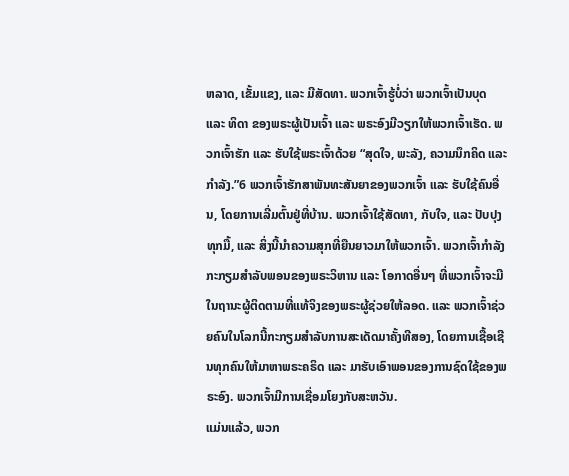ຫລາດ, ເຂັ້ມແຂງ, ແລະ ມີສັດທາ. ພວກເຈົ້າຮູ້ບໍ່ວ່າ ພວກເຈົ້າເປັນບຸດ ແລະ ທິດາ ຂອງພຣະຜູ້ເປັນເຈົ້າ ແລະ ພຣະອົງມີວຽກໃຫ້ພວກເຈົ້າເຮັດ. ພວກເຈົ້າຮັກ ແລະ ຮັບໃຊ້ພຣະເຈົ້າດ້ວຍ “ສຸດໃຈ, ພະລັງ, ຄວາມນຶກຄິດ ແລະ ກຳລັງ.”6 ພວກເຈົ້າຮັກສາພັນທະສັນຍາຂອງພວກເຈົ້າ ແລະ ຮັບໃຊ້ຄົນອື່ນ, ໂດຍການເລີ່ມຕົ້ນຢູ່ທີ່ບ້ານ. ພວກເຈົ້າໃຊ້ສັດທາ, ກັບໃຈ, ແລະ ປັບປຸງທຸກມື້, ແລະ ສິ່ງນີ້ນຳຄວາມສຸກທີ່ຍືນຍາວມາໃຫ້ພວກເຈົ້າ. ພວກເຈົ້າກຳລັງກະກຽມສຳລັບພອນຂອງພຣະວິຫານ ແລະ ໂອກາດອື່ນໆ ທີ່ພວກເຈົ້າຈະມີ ໃນຖານະຜູ້ຕິດຕາມທີ່ແທ້ຈິງຂອງພຣະຜູ້ຊ່ວຍໃຫ້ລອດ. ແລະ ພວກເຈົ້າຊ່ວຍຄົນໃນໂລກນີ້ກະກຽມສຳລັບການສະເດັດມາຄັ້ງທີສອງ, ໂດຍການເຊື້ອເຊີນທຸກຄົນໃຫ້ມາຫາພຣະຄຣິດ ແລະ ມາຮັບເອົາພອນຂອງການຊົດໃຊ້ຂອງພຣະອົງ. ພວກເຈົ້າມີການເຊື່ອມໂຍງກັບສະຫວັນ.
ແມ່ນແລ້ວ, ພວກ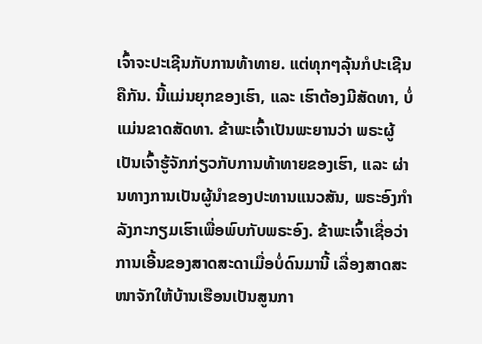ເຈົ້າຈະປະເຊີນກັບການທ້າທາຍ. ແຕ່ທຸກໆລຸ້ນກໍປະເຊີນຄືກັນ. ນີ້ແມ່ນຍຸກຂອງເຮົາ, ແລະ ເຮົາຕ້ອງມີສັດທາ, ບໍ່ແມ່ນຂາດສັດທາ. ຂ້າພະເຈົ້າເປັນພະຍານວ່າ ພຣະຜູ້ເປັນເຈົ້າຮູ້ຈັກກ່ຽວກັບການທ້າທາຍຂອງເຮົາ, ແລະ ຜ່ານທາງການເປັນຜູ້ນຳຂອງປະທານແນວສັນ, ພຣະອົງກຳລັງກະກຽມເຮົາເພື່ອພົບກັບພຣະອົງ. ຂ້າພະເຈົ້າເຊື່ອວ່າ ການເອີ້ນຂອງສາດສະດາເມື່ອບໍ່ດົນມານີ້ ເລື່ອງສາດສະໜາຈັກໃຫ້ບ້ານເຮືອນເປັນສູນກາ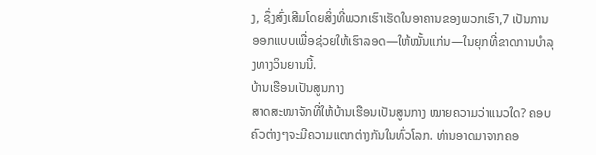ງ, ຊຶ່ງສົ່ງເສີມໂດຍສິ່ງທີ່ພວກເຮົາເຮັດໃນອາຄານຂອງພວກເຮົາ,7 ເປັນການອອກແບບເພື່ອຊ່ວຍໃຫ້ເຮົາລອດ—ໃຫ້ໝັ້ນແກ່ນ—ໃນຍຸກທີ່ຂາດການບຳລຸງທາງວິນຍານນີ້.
ບ້ານເຮືອນເປັນສູນກາງ
ສາດສະໜາຈັກທີ່ໃຫ້ບ້ານເຮືອນເປັນສູນກາງ ໝາຍຄວາມວ່າແນວໃດ? ຄອບຄົວຕ່າງໆຈະມີຄວາມແຕກຕ່າງກັນໃນທົ່ວໂລກ. ທ່ານອາດມາຈາກຄອ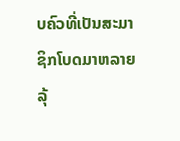ບຄົວທີ່ເປັນສະມາຊິກໂບດມາຫລາຍລຸ້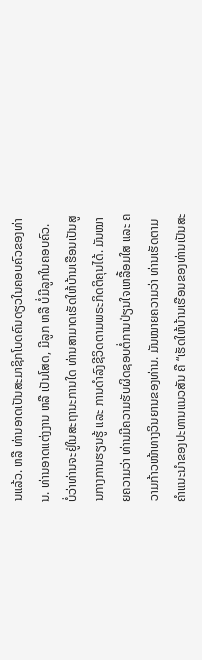ນແລ້ວ. ຫລື ທ່ານອາດເປັນສະມາຊິກໂບດຄົນດຽວໃນຄອບຄົວຂອງທ່ານ. ທ່ານອາດແຕ່ງງານ ຫລື ເປັນໂສດ, ມີລູກ ຫລື ບໍ່ມີລູກໃນຄອບຄົວ.
ບໍ່ວ່າທ່ານຈະຢູ່ໃນສະຖານະການໃດ ທ່ານສາມາດເຮັດໃຫ້ບ້ານເຮືອນເປັນສູນກາງການຮຽນຮູ້ ແລະ ການດຳລົງຊີວິດຕາມພຣະກິດຕິຄຸນໄດ້. ມັນໝາຍຄວາມວ່າ ທ່ານມີຄວາມຮັບຜິດຊອບຕໍ່ການປ່ຽນໃຈເຫລື້ອມໃສ ແລະ ຄວາມກ້າວໜ້າທາງວິນຍານຂອງທ່ານ. ມັນໝາຍຄວາມວ່າ ທ່ານເຮັດຕາມຄຳແນະນຳຂອງປະທານແນວສັນ ຄື “ເຮັດໃຫ້ບ້ານເຮືອນຂອງທ່ານເປັນສະ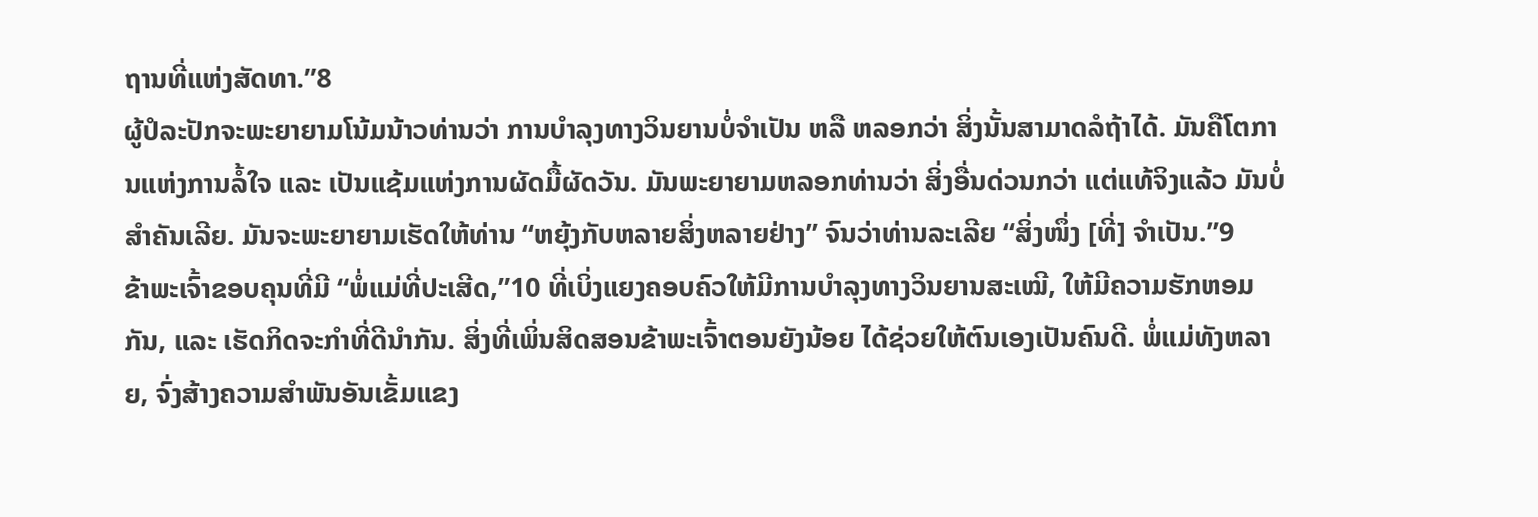ຖານທີ່ແຫ່ງສັດທາ.”8
ຜູ້ປໍລະປັກຈະພະຍາຍາມໂນ້ມນ້າວທ່ານວ່າ ການບຳລຸງທາງວິນຍານບໍ່ຈຳເປັນ ຫລື ຫລອກວ່າ ສິ່ງນັ້ນສາມາດລໍຖ້າໄດ້. ມັນຄືໂຕການແຫ່ງການລໍ້ໃຈ ແລະ ເປັນແຊ້ມແຫ່ງການຜັດມື້ຜັດວັນ. ມັນພະຍາຍາມຫລອກທ່ານວ່າ ສິ່ງອື່ນດ່ວນກວ່າ ແຕ່ແທ້ຈິງແລ້ວ ມັນບໍ່ສຳຄັນເລີຍ. ມັນຈະພະຍາຍາມເຮັດໃຫ້ທ່ານ “ຫຍຸ້ງກັບຫລາຍສິ່ງຫລາຍຢ່າງ” ຈົນວ່າທ່ານລະເລີຍ “ສິ່ງໜຶ່ງ [ທີ່] ຈຳເປັນ.”9
ຂ້າພະເຈົ້າຂອບຄຸນທີ່ມີ “ພໍ່ແມ່ທີ່ປະເສີດ,”10 ທີ່ເບິ່ງແຍງຄອບຄົວໃຫ້ມີການບຳລຸງທາງວິນຍານສະເໝີ, ໃຫ້ມີຄວາມຮັກຫອມກັນ, ແລະ ເຮັດກິດຈະກຳທີ່ດີນຳກັນ. ສິ່ງທີ່ເພິ່ນສິດສອນຂ້າພະເຈົ້າຕອນຍັງນ້ອຍ ໄດ້ຊ່ວຍໃຫ້ຕົນເອງເປັນຄົນດີ. ພໍ່ແມ່ທັງຫລາຍ, ຈົ່ງສ້າງຄວາມສຳພັນອັນເຂັ້ມແຂງ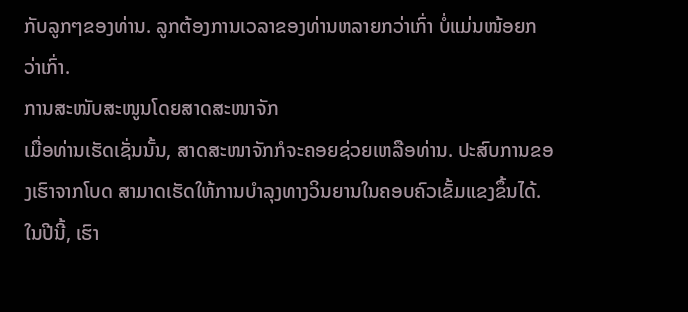ກັບລູກໆຂອງທ່ານ. ລູກຕ້ອງການເວລາຂອງທ່ານຫລາຍກວ່າເກົ່າ ບໍ່ແມ່ນໜ້ອຍກວ່າເກົ່າ.
ການສະໜັບສະໜູນໂດຍສາດສະໜາຈັກ
ເມື່ອທ່ານເຮັດເຊັ່ນນັ້ນ, ສາດສະໜາຈັກກໍຈະຄອຍຊ່ວຍເຫລືອທ່ານ. ປະສົບການຂອງເຮົາຈາກໂບດ ສາມາດເຮັດໃຫ້ການບໍາລຸງທາງວິນຍານໃນຄອບຄົວເຂັ້ມແຂງຂຶ້ນໄດ້. ໃນປີນີ້, ເຮົາ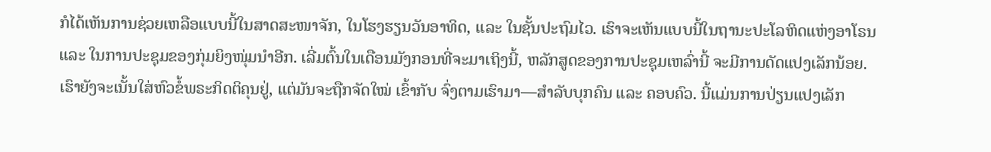ກໍໄດ້ເຫັນການຊ່ວຍເຫລືອແບບນີ້ໃນສາດສະໜາຈັກ, ໃນໂຮງຮຽນວັນອາທິດ, ແລະ ໃນຊັ້ນປະຖົມໄວ. ເຮົາຈະເຫັນແບບນີ້ໃນຖານະປະໂລຫິດແຫ່ງອາໂຣນ ແລະ ໃນການປະຊຸມຂອງກຸ່ມຍິງໜຸ່ມນຳອີກ. ເລີ່ມຕົ້ນໃນເດືອນມັງກອນທີ່ຈະມາເຖິງນີ້, ຫລັກສູດຂອງການປະຊຸມເຫລົ່ານີ້ ຈະມີການດັດແປງເລັກນ້ອຍ. ເຮົາຍັງຈະເນັ້ນໃສ່ຫົວຂໍ້ພຣະກິດຕິຄຸນຢູ່, ແຕ່ມັນຈະຖືກຈັດໃໝ່ ເຂົ້າກັບ ຈົ່ງຕາມເຮົາມາ—ສຳລັບບຸກຄົນ ແລະ ຄອບຄົວ. ນີ້ແມ່ນການປ່ຽນແປງເລັກ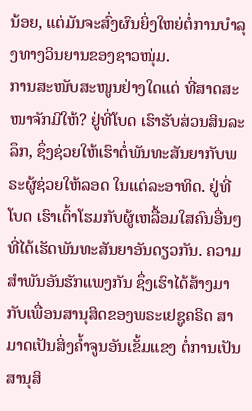ນ້ອຍ, ແຕ່ມັນຈະສົ່ງຜົນຍິ່ງໃຫຍ່ຕໍ່ການບໍາລຸງທາງວິນຍານຂອງຊາວໜຸ່ມ.
ການສະໜັບສະໜູນຢ່າງໃດແດ່ ທີ່ສາດສະໜາຈັກມີໃຫ້? ຢູ່ທີ່ໂບດ ເຮົາຮັບສ່ວນສິນລະລຶກ, ຊຶ່ງຊ່ວຍໃຫ້ເຮົາຕໍ່ພັນທະສັນຍາກັບພຣະຜູ້ຊ່ວຍໃຫ້ລອດ ໃນແຕ່ລະອາທິດ. ຢູ່ທີ່ໂບດ ເຮົາເຕົ້າໂຮມກັບຜູ້ເຫລື້ອມໃສຄົນອື່ນໆ ທີ່ໄດ້ເຮັດພັນທະສັນຍາອັນດຽວກັນ. ຄວາມສຳພັນອັນຮັກແພງກັນ ຊຶ່ງເຮົາໄດ້ສ້າງມາກັບເພື່ອນສານຸສິດຂອງພຣະເຢຊູຄຣິດ ສາມາດເປັນສິ່ງຄ້ຳຈູນອັນເຂັ້ມແຂງ ຕໍ່ການເປັນສານຸສິ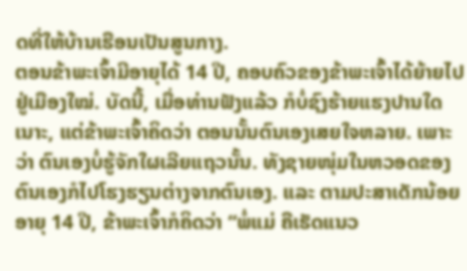ດທີ່ໃຫ້ບ້ານເຮືອນເປັນສູນກາງ.
ຕອນຂ້າພະເຈົ້າມີອາຍຸໄດ້ 14 ປີ, ຄອບຄົວຂອງຂ້າພະເຈົ້າໄດ້ຍ້າຍໄປຢູ່ເມືອງໃໝ່. ບັດນີ້, ເມື່ອທ່ານຟັງແລ້ວ ກໍບໍ່ຊົງຮ້າຍແຮງປານໃດເນາະ, ແຕ່ຂ້າພະເຈົ້າຄິດວ່າ ຕອນນັ້ນຕົນເອງເສຍໃຈຫລາຍ. ເພາະວ່າ ຕົນເອງບໍ່ຮູ້ຈັກໃຜເລີຍແຖວນັ້ນ. ທັງຊາຍໜຸ່ມໃນຫວອດຂອງຕົນເອງກໍໄປໂຮງຮຽນຕ່າງຈາກຕົນເອງ. ແລະ ຕາມປະສາເດັກນ້ອຍອາຍຸ 14 ປີ, ຂ້າພະເຈົ້າກໍຄິດວ່າ “ພໍ່ແມ່ ຄືເຮັດແນວ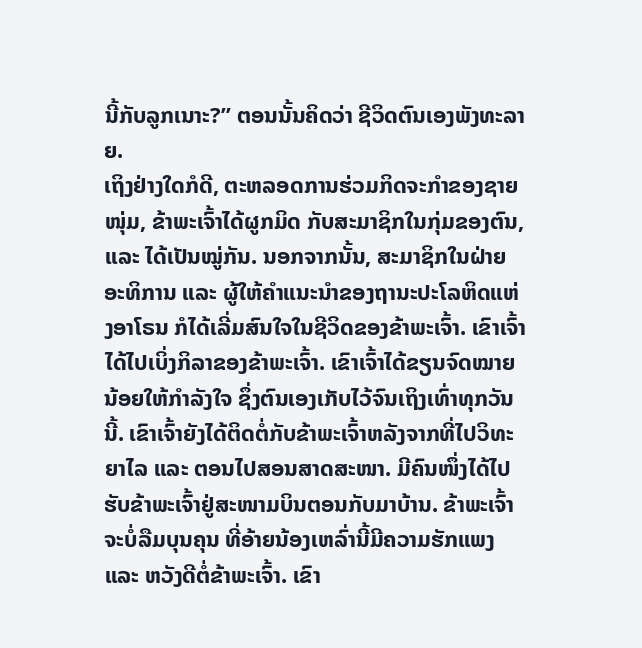ນີ້ກັບລູກເນາະ?” ຕອນນັ້ນຄິດວ່າ ຊີວິດຕົນເອງພັງທະລາຍ.
ເຖິງຢ່າງໃດກໍດີ, ຕະຫລອດການຮ່ວມກິດຈະກຳຂອງຊາຍໜຸ່ມ, ຂ້າພະເຈົ້າໄດ້ຜູກມິດ ກັບສະມາຊິກໃນກຸ່ມຂອງຕົນ, ແລະ ໄດ້ເປັນໝູ່ກັນ. ນອກຈາກນັ້ນ, ສະມາຊິກໃນຝ່າຍອະທິການ ແລະ ຜູ້ໃຫ້ຄຳແນະນຳຂອງຖານະປະໂລຫິດແຫ່ງອາໂຣນ ກໍໄດ້ເລີ່ມສົນໃຈໃນຊີວິດຂອງຂ້າພະເຈົ້າ. ເຂົາເຈົ້າໄດ້ໄປເບິ່ງກິລາຂອງຂ້າພະເຈົ້າ. ເຂົາເຈົ້າໄດ້ຂຽນຈົດໝາຍນ້ອຍໃຫ້ກຳລັງໃຈ ຊຶ່ງຕົນເອງເກັບໄວ້ຈົນເຖິງເທົ່າທຸກວັນນີ້. ເຂົາເຈົ້າຍັງໄດ້ຕິດຕໍ່ກັບຂ້າພະເຈົ້າຫລັງຈາກທີ່ໄປວິທະຍາໄລ ແລະ ຕອນໄປສອນສາດສະໜາ. ມີຄົນໜຶ່ງໄດ້ໄປຮັບຂ້າພະເຈົ້າຢູ່ສະໜາມບິນຕອນກັບມາບ້ານ. ຂ້າພະເຈົ້າຈະບໍ່ລືມບຸນຄຸນ ທີ່ອ້າຍນ້ອງເຫລົ່ານີ້ມີຄວາມຮັກແພງ ແລະ ຫວັງດີຕໍ່ຂ້າພະເຈົ້າ. ເຂົາ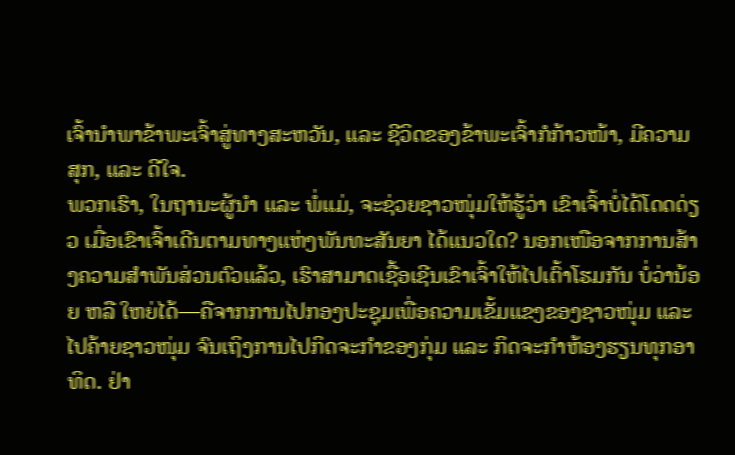ເຈົ້ານຳພາຂ້າພະເຈົ້າສູ່ທາງສະຫວັນ, ແລະ ຊີວິດຂອງຂ້າພະເຈົ້າກໍກ້າວໜ້າ, ມີຄວາມສຸກ, ແລະ ດີໃຈ.
ພວກເຮົາ, ໃນຖານະຜູ້ນຳ ແລະ ພໍ່ແມ່, ຈະຊ່ວຍຊາວໜຸ່ມໃຫ້ຮູ້ວ່າ ເຂົາເຈົ້າບໍ່ໄດ້ໂດດດ່ຽວ ເມື່ອເຂົາເຈົ້າເດີນຕາມທາງແຫ່ງພັນທະສັນຍາ ໄດ້ແນວໃດ? ນອກເໜືອຈາກການສ້າງຄວາມສຳພັນສ່ວນຕົວແລ້ວ, ເຮົາສາມາດເຊື້ອເຊີນເຂົາເຈົ້າໃຫ້ໄປເຕົ້າໂຮມກັນ ບໍ່ວ່ານ້ອຍ ຫລື ໃຫຍ່ໄດ້—ຄືຈາກການໄປກອງປະຊຸມເພື່ອຄວາມເຂັ້ມແຂງຂອງຊາວໜຸ່ມ ແລະ ໄປຄ້າຍຊາວໜຸ່ມ ຈົນເຖິງການໄປກິດຈະກຳຂອງກຸ່ມ ແລະ ກິດຈະກຳຫ້ອງຮຽນທຸກອາທິດ. ຢ່າ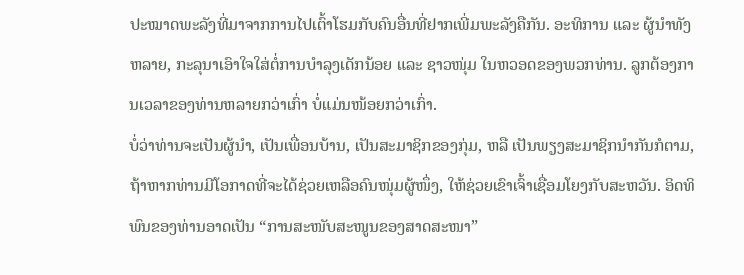ປະໝາດພະລັງທີ່ມາຈາກການໄປເຕົ້າໂຮມກັບຄົນອື່ນທີ່ຢາກເພີ່ມພະລັງຄືກັນ. ອະທິການ ແລະ ຜູ້ນຳທັງຫລາຍ, ກະລຸນາເອົາໃຈໃສ່ຕໍ່ການບຳລຸງເດັກນ້ອຍ ແລະ ຊາວໜຸ່ມ ໃນຫວອດຂອງພວກທ່ານ. ລູກຕ້ອງການເວລາຂອງທ່ານຫລາຍກວ່າເກົ່າ ບໍ່ແມ່ນໜ້ອຍກວ່າເກົ່າ.
ບໍ່ວ່າທ່ານຈະເປັນຜູ້ນຳ, ເປັນເພື່ອນບ້ານ, ເປັນສະມາຊິກຂອງກຸ່ມ, ຫລື ເປັນພຽງສະມາຊິກນຳກັນກໍຕາມ, ຖ້າຫາກທ່ານມີໂອກາດທີ່ຈະໄດ້ຊ່ວຍເຫລືອຄົນໜຸ່ມຜູ້ໜຶ່ງ, ໃຫ້ຊ່ວຍເຂົາເຈົ້າເຊື່ອມໂຍງກັບສະຫວັນ. ອິດທິພົນຂອງທ່ານອາດເປັນ “ການສະໜັບສະໜູນຂອງສາດສະໜາ”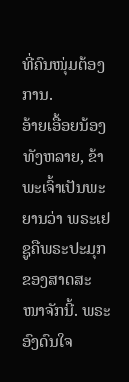ທີ່ຄົນໜຸ່ມຕ້ອງການ.
ອ້າຍເອື້ອຍນ້ອງທັງຫລາຍ, ຂ້າພະເຈົ້າເປັນພະຍານວ່າ ພຣະເຢຊູຄືພຣະປະມຸກຂອງສາດສະໜາຈັກນີ້. ພຣະອົງດົນໃຈ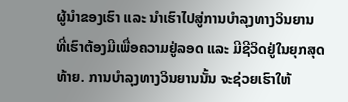ຜູ້ນຳຂອງເຮົາ ແລະ ນຳເຮົາໄປສູ່ການບຳລຸງທາງວິນຍານ ທີ່ເຮົາຕ້ອງມີເພື່ອຄວາມຢູ່ລອດ ແລະ ມີຊີວິດຢູ່ໃນຍຸກສຸດທ້າຍ. ການບຳລຸງທາງວິນຍານນັ້ນ ຈະຊ່ວຍເຮົາໃຫ້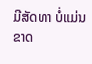ມີສັດທາ ບໍ່ແມ່ນຂາດ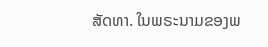ສັດທາ. ໃນພຣະນາມຂອງພ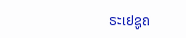ຣະເຢຊູຄ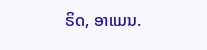ຣິດ, ອາແມນ.